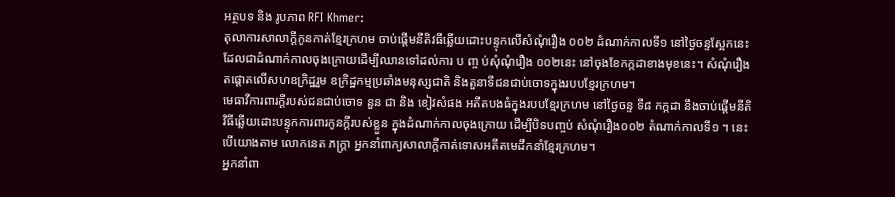អត្ថបទ និង រូបភាព RFI Khmer:
តុលាការសាលាក្តីកូនកាត់ខ្មែរក្រហម ចាប់ផ្តើមនីតិវធីឆ្លើយដោះបន្ទុកលើសំណុំរឿង ០០២ ដំណាក់កាលទី១ នៅថ្ងៃចន្ទស្អែកនេះ ដែលជាដំណាក់កាលចុងក្រោយដើម្បីឈានទៅដល់ការ ប ញ្ច ប់សុំណុំរឿង ០០២នេះ នៅចុងខែកក្កដាខាងមុខនេះ។ សំណុំរឿងតផ្តោតលើសហឧក្រិដ្ឋរួម ឧក្រិដ្ឋកម្មប្រឆាំងមនុស្សជាតិ និងតួនាទីជនជាប់ចោទក្នុងរបបខ្មែរក្រហម។
មេធាវីការពារក្តីរបស់ជនជាប់ចោទ នួន ជា និង ខៀវសំផង អតីតបងធំក្នុងរបបខ្មែរក្រហម នៅថ្ងៃចន្ទ ទី៨ កក្កដា នឹងចាប់ផ្តើមនីតិវិធីឆ្លើយដោះបន្ទុកការពារកូនក្តីរបស់ខ្លួន ក្នុងដំណាក់កាលចុងក្រោយ ដើម្បីបិទបញ្ចប់ សំណុំរឿង០០២ តំណាក់កាលទី១ ។ នេះបើយោងតាម លោកនេត ភក្ត្រា អ្នកនាំពាក្យសាលាក្តីកាត់ទោសអតីតមេដឹកនាំខ្មែរក្រហម។
អ្នកនាំពា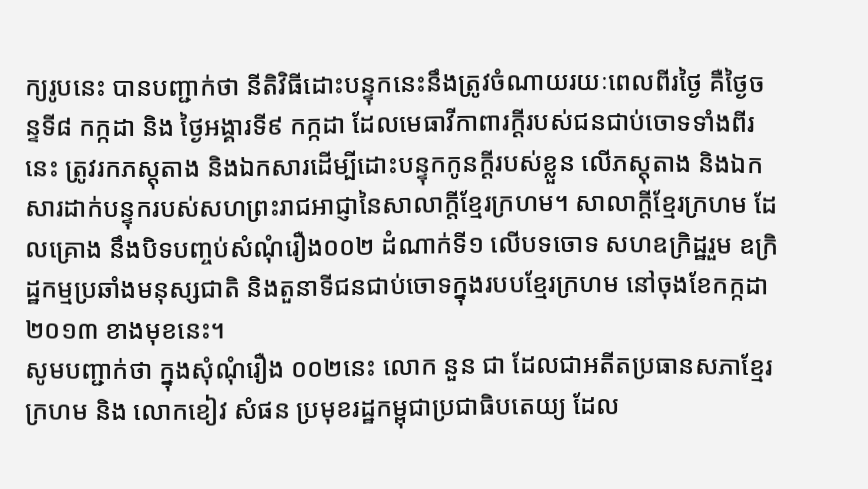ក្យរូបនេះ បានបញ្ជាក់ថា នីតិវិធីដោះបន្ទុកនេះនឹងត្រូវចំណាយរយៈពេលពីរថ្ងៃ គឺថ្ងៃចន្ទទី៨ កក្កដា និង ថ្ងៃអង្គារទី៩ កក្កដា ដែលមេធាវីកាពារក្តីរបស់ជនជាប់ចោទទាំងពីរនេះ ត្រូវរកភស្តុតាង និងឯកសារដើម្បីដោះបន្ទុកកូនក្តីរបស់ខ្លួន លើភស្តុតាង និងឯកសារដាក់បន្ទុករបស់សហព្រះរាជអាជ្ញានៃសាលាក្តីខ្មែរក្រហម។ សាលាក្តីខ្មែរក្រហម ដែលគ្រោង នឹងបិទបញ្ចប់សំណុំរឿង០០២ ដំណាក់ទី១ លើបទចោទ សហឧក្រិដ្ឋរួម ឧក្រិដ្ឋកម្មប្រឆាំងមនុស្សជាតិ និងតួនាទីជនជាប់ចោទក្នុងរបបខ្មែរក្រហម នៅចុងខែកក្កដា ២០១៣ ខាងមុខនេះ។
សូមបញ្ជាក់ថា ក្នុងសុំណុំរឿង ០០២នេះ លោក នួន ជា ដែលជាអតីតប្រធានសភាខ្មែរក្រហម និង លោកខៀវ សំផន ប្រមុខរដ្ឋកម្ពុជាប្រជាធិបតេយ្យ ដែល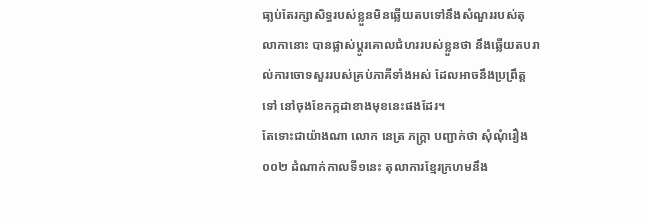ធា្លប់តែរក្សាសិទ្ធរបស់ខ្លួនមិនឆ្លើយតបទៅនឹងសំណួររបស់តុលាកានោះ បានផ្លាស់ប្តូរគោលជំហររបស់ខ្លួនថា នឹងឆ្លើយតបរាល់ការចោទសួររបស់គ្រប់ភាគីទាំងអស់ ដែលអាចនឹងប្រព្រឹត្តទៅ នៅចុងខែកក្កដាខាងមុខនេះផងដែរ។
តែទោះជាយ៉ាងណា លោក នេត្រ ភក្ត្រា បញ្ជាក់ថា សុំណុំរឿង ០០២ ដំណាក់កាលទី១នេះ តុលាការខ្មែរក្រហមនឹង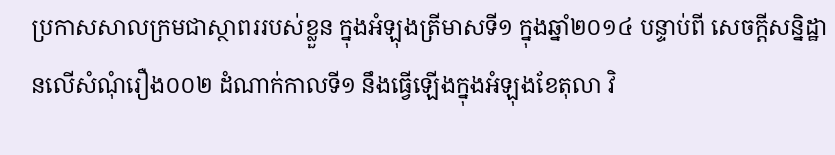ប្រកាសសាលក្រមជាស្ថាពររបស់ខ្លួន ក្នុងអំឡុងត្រីមាសទី១ ក្នុងឆ្នាំ២០១៤ បន្ទាប់ពី សេចក្តីសន្និដ្ឋានលើសំណុំរឿង០០២ ដំណាក់កាលទី១ នឹងធ្វើឡើងក្នុងអំឡុងខែតុលា វិ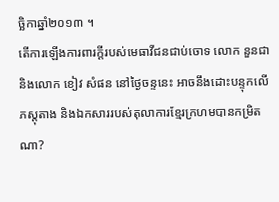ច្ឆិកាឆ្នាំ២០១៣ ។
តើការឡើងការពារក្តីរបស់មេធាវីជនជាប់ចោទ លោក នួនជា និងលោក ខៀវ សំផន នៅថ្ងៃចន្ទនេះ អាចនឹងដោះបន្ទុកលើភស្តុតាង និងឯកសាររបស់តុលាការខ្មែរក្រហមបានកម្រិតណា?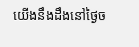យើងនឹងដឹងនៅថ្ងៃច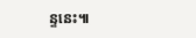ន្ទនេះ៕